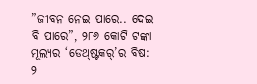”ଜୀବନ ନେଇ ପାରେ.. ଦେଇ ବି ପାରେ”, ୨୮୬ କୋଟି ଟଙ୍କା ମୂଲ୍ୟର ‘ଡେଥ୍ଷ୍ଟକର୍’ର ବିଷ: ୨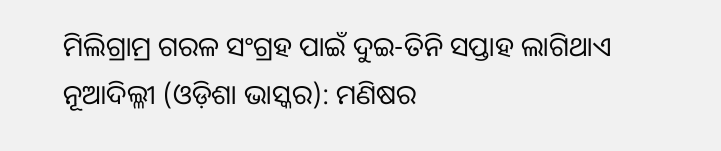ମିଲିଗ୍ରାମ୍ର ଗରଳ ସଂଗ୍ରହ ପାଇଁ ଦୁଇ-ତିନି ସପ୍ତାହ ଲାଗିଥାଏ
ନୂଆଦିଲ୍ଳୀ (ଓଡ଼ିଶା ଭାସ୍କର): ମଣିଷର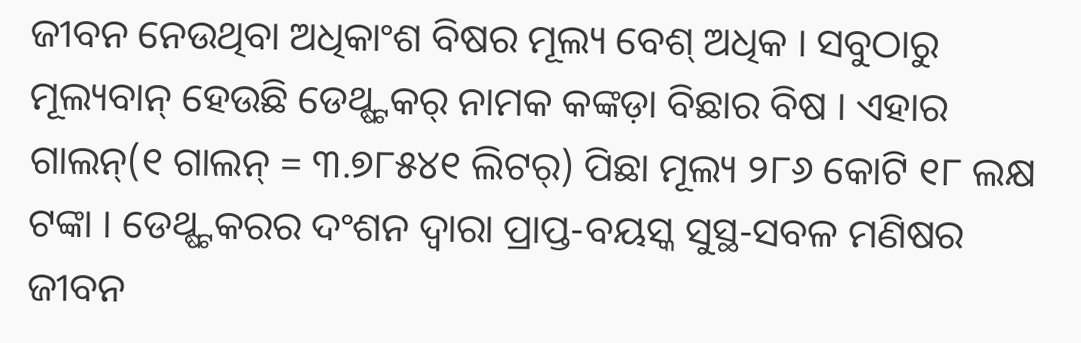ଜୀବନ ନେଉଥିବା ଅଧିକାଂଶ ବିଷର ମୂଲ୍ୟ ବେଶ୍ ଅଧିକ । ସବୁଠାରୁ ମୂଲ୍ୟବାନ୍ ହେଉଛି ଡେଥ୍ଷ୍ଟକର୍ ନାମକ କଙ୍କଡ଼ା ବିଛାର ବିଷ । ଏହାର ଗାଲନ୍(୧ ଗାଲନ୍ = ୩.୭୮୫୪୧ ଲିଟର୍) ପିଛା ମୂଲ୍ୟ ୨୮୬ କୋଟି ୧୮ ଲକ୍ଷ ଟଙ୍କା । ଡେଥ୍ଷ୍ଟକରର ଦଂଶନ ଦ୍ୱାରା ପ୍ରାପ୍ତ-ବୟସ୍କ ସୁସ୍ଥ-ସବଳ ମଣିଷର ଜୀବନ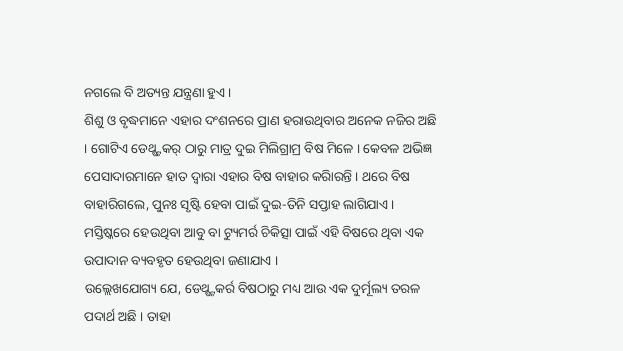ନଗଲେ ବି ଅତ୍ୟନ୍ତ ଯନ୍ତ୍ରଣା ହୁଏ ।
ଶିଶୁ ଓ ବୃଦ୍ଧମାନେ ଏହାର ଦଂଶନରେ ପ୍ରାଣ ହରାଉଥିବାର ଅନେକ ନଜିର ଅଛି । ଗୋଟିଏ ଡେଥ୍ଷ୍ଟକର୍ ଠାରୁ ମାତ୍ର ଦୁଇ ମିଲିଗ୍ରାମ୍ର ବିଷ ମିଳେ । କେବଳ ଅଭିଜ୍ଞ ପେସାଦାରମାନେ ହାତ ଦ୍ୱାରା ଏହାର ବିଷ ବାହାର କରିାରନ୍ତି । ଥରେ ବିଷ ବାହାରିଗଲେ, ପୁନଃ ସୃଷ୍ଟି ହେବା ପାଇଁ ଦୁଇ-ତିନି ସପ୍ତାହ ଲାଗିଯାଏ । ମସ୍ତିଷ୍କରେ ହେଉଥିବା ଆବୁ ବା ଟ୍ୟୁମର୍ର ଚିକିତ୍ସା ପାଇଁ ଏହି ବିଷରେ ଥିବା ଏକ ଉପାଦାନ ବ୍ୟବହୃତ ହେଉଥିବା ଜଣାଯାଏ ।
ଉଲ୍ଲେଖଯୋଗ୍ୟ ଯେ, ଡେଥ୍ଷ୍ଟକର୍ର ବିଷଠାରୁ ମଧ୍ୟ ଆଉ ଏକ ଦୁର୍ମୂଲ୍ୟ ତରଳ ପଦାର୍ଥ ଅଛି । ତାହା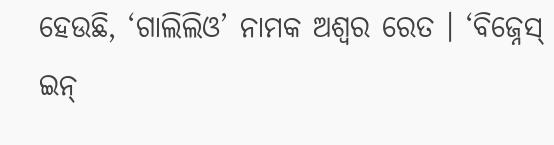ହେଉଛି, ‘ଗାଲିଲିଓ’ ନାମକ ଅଶ୍ୱର ରେତ । ‘ବିଜ୍ନେସ୍ ଇନ୍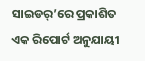ସାଇଡର୍’ରେ ପ୍ରକାଶିତ ଏକ ରିପୋର୍ଟ ଅନୁଯାୟୀ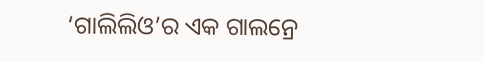‘ଗାଲିଲିଓ’ର ଏକ ଗାଲନ୍ରେ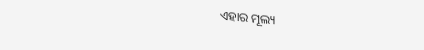ଏହାର ମୂଲ୍ୟ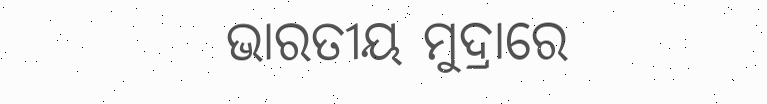ଭାରତୀୟ ମୁଦ୍ରାରେ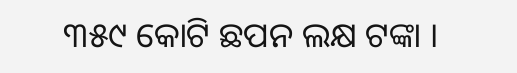୩୫୯ କୋଟି ଛପନ ଲକ୍ଷ ଟଙ୍କା ।